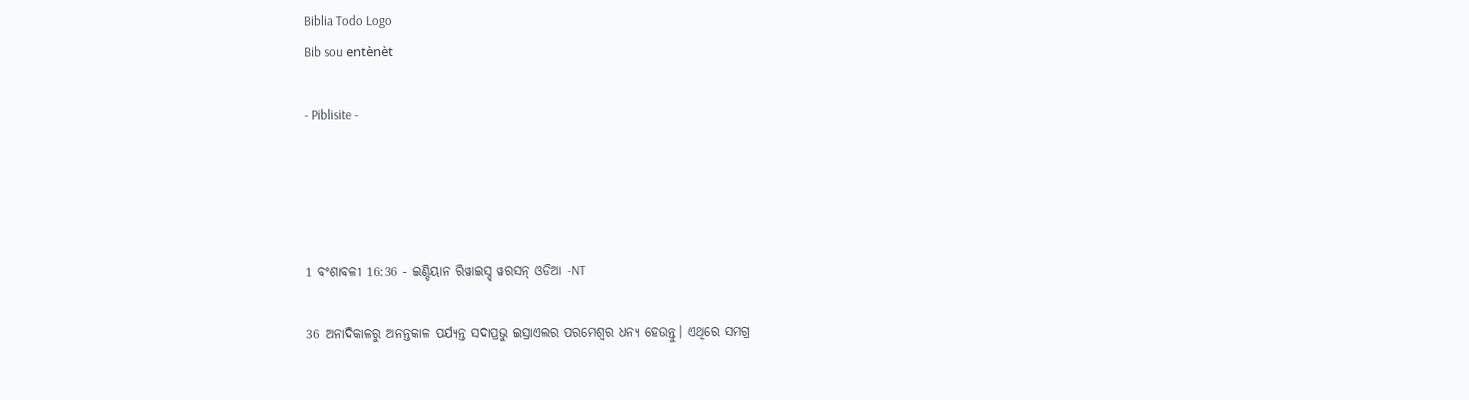Biblia Todo Logo
Bib sou entènèt

- Piblisite -




1 ବଂଶାବଳୀ 16:36 - ଇଣ୍ଡିୟାନ ରିୱାଇସ୍ଡ୍ ୱରସନ୍ ଓଡିଆ -NT

36 ଅନାଦିକାଳରୁ ଅନନ୍ତକାଳ ପର୍ଯ୍ୟନ୍ତ ସଦାପ୍ରଭୁ ଇସ୍ରାଏଲର ପରମେଶ୍ୱର ଧନ୍ୟ ହେଉନ୍ତୁ। ଏଥିରେ ସମଗ୍ର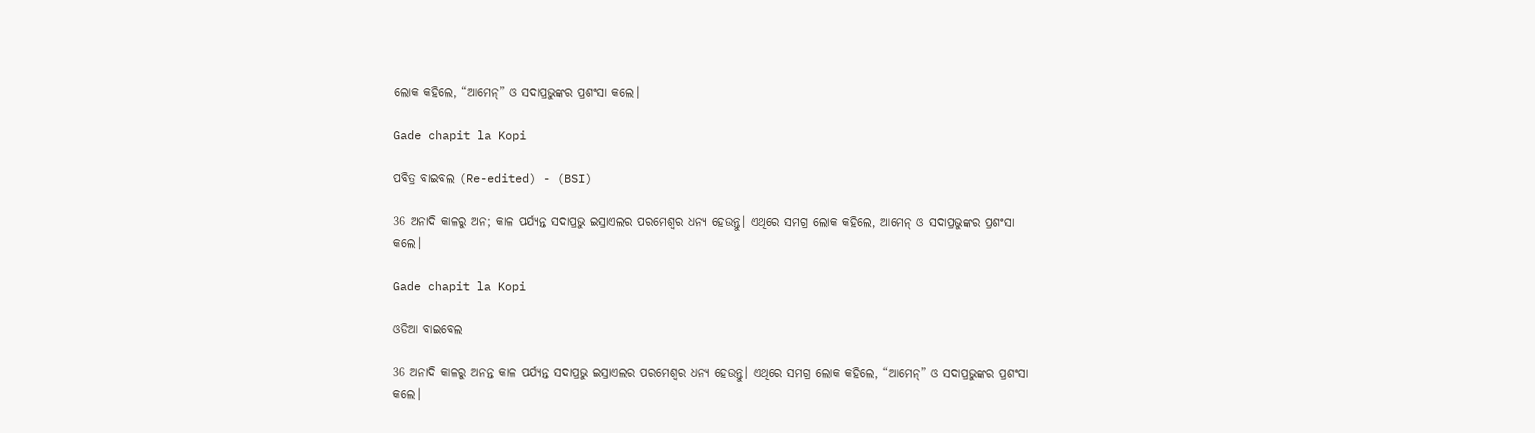ଲୋକ କହିଲେ, “ଆମେନ୍‍” ଓ ସଦାପ୍ରଭୁଙ୍କର ପ୍ରଶଂସା କଲେ।

Gade chapit la Kopi

ପବିତ୍ର ବାଇବଲ (Re-edited) - (BSI)

36 ଅନାଦି କାଳରୁ ଅନ; କାଳ ପର୍ଯ୍ୟନ୍ତ ସଦାପ୍ରଭୁ ଇସ୍ରାଏଲର ପରମେଶ୍ଵର ଧନ୍ୟ ହେଉନ୍ତୁ। ଏଥିରେ ସମଗ୍ର ଲୋକ କହିଲେ, ଆମେନ୍ ଓ ସଦାପ୍ରଭୁଙ୍କର ପ୍ରଶଂସା କଲେ।

Gade chapit la Kopi

ଓଡିଆ ବାଇବେଲ

36 ଅନାଦି କାଳରୁ ଅନନ୍ତ କାଳ ପର୍ଯ୍ୟନ୍ତ ସଦାପ୍ରଭୁ ଇସ୍ରାଏଲର ପରମେଶ୍ୱର ଧନ୍ୟ ହେଉନ୍ତୁ। ଏଥିରେ ସମଗ୍ର ଲୋକ କହିଲେ, “ଆମେନ୍‍” ଓ ସଦାପ୍ରଭୁଙ୍କର ପ୍ରଶଂସା କଲେ।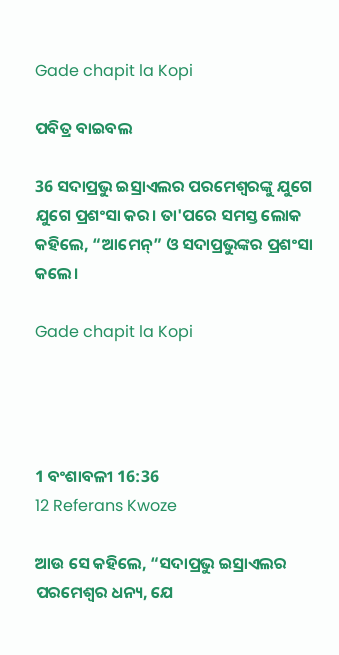Gade chapit la Kopi

ପବିତ୍ର ବାଇବଲ

36 ସଦାପ୍ରଭୁ ଇସ୍ରାଏଲର ପରମେଶ୍ୱରଙ୍କୁ ଯୁଗେ ଯୁଗେ ପ୍ରଶଂସା କର। ତା'ପରେ ସମସ୍ତ ଲୋକ କହିଲେ, “ଆମେନ୍” ଓ ସଦାପ୍ରଭୁଙ୍କର ପ୍ରଶଂସା କଲେ।

Gade chapit la Kopi




1 ବଂଶାବଳୀ 16:36
12 Referans Kwoze

ଆଉ ସେ କହିଲେ, “ସଦାପ୍ରଭୁ ଇସ୍ରାଏଲର ପରମେଶ୍ୱର ଧନ୍ୟ, ଯେ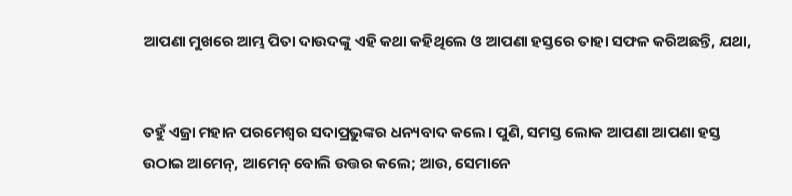ଆପଣା ମୁଖରେ ଆମ୍ଭ ପିତା ଦାଉଦଙ୍କୁ ଏହି କଥା କହିଥିଲେ ଓ ଆପଣା ହସ୍ତରେ ତାହା ସଫଳ କରିଅଛନ୍ତି, ଯଥା,


ତହୁଁ ଏଜ୍ରା ମହାନ ପରମେଶ୍ୱର ସଦାପ୍ରଭୁଙ୍କର ଧନ୍ୟବାଦ କଲେ। ପୁଣି, ସମସ୍ତ ଲୋକ ଆପଣା ଆପଣା ହସ୍ତ ଉଠାଇ ଆମେନ୍‍, ଆମେନ୍‍ ବୋଲି ଉତ୍ତର କଲେ; ଆଉ, ସେମାନେ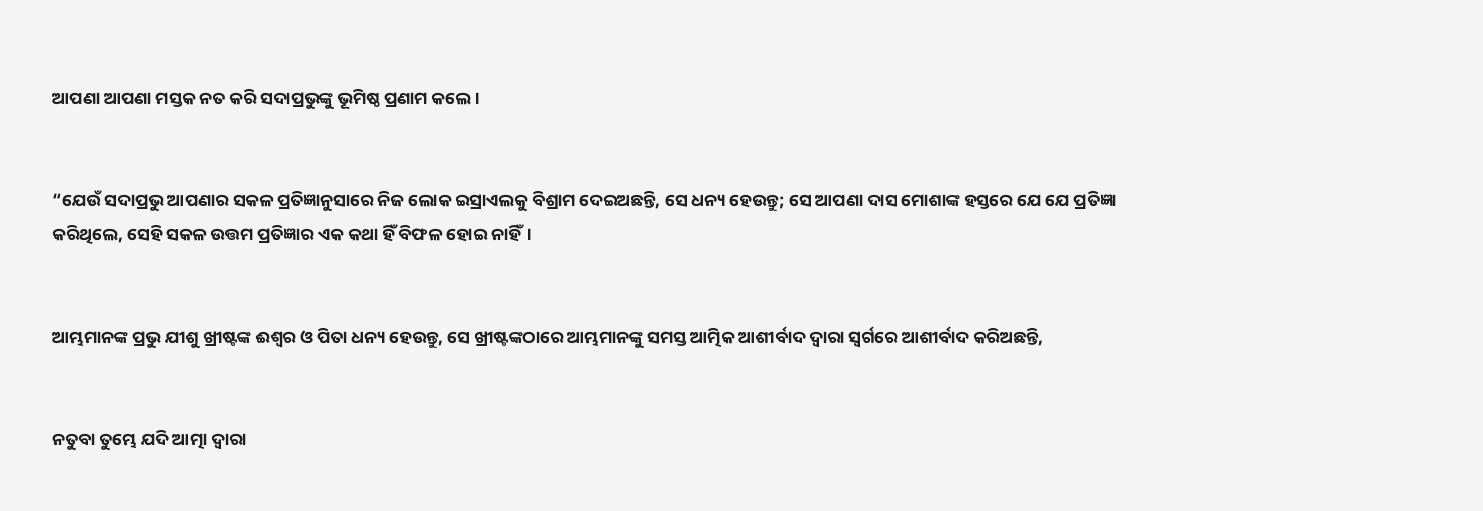ଆପଣା ଆପଣା ମସ୍ତକ ନତ କରି ସଦାପ୍ରଭୁଙ୍କୁ ଭୂମିଷ୍ଠ ପ୍ରଣାମ କଲେ।


“ଯେଉଁ ସଦାପ୍ରଭୁ ଆପଣାର ସକଳ ପ୍ରତିଜ୍ଞାନୁସାରେ ନିଜ ଲୋକ ଇସ୍ରାଏଲକୁ ବିଶ୍ରାମ ଦେଇଅଛନ୍ତି, ସେ ଧନ୍ୟ ହେଉନ୍ତୁ; ସେ ଆପଣା ଦାସ ମୋଶାଙ୍କ ହସ୍ତରେ ଯେ ଯେ ପ୍ରତିଜ୍ଞା କରିଥିଲେ, ସେହି ସକଳ ଉତ୍ତମ ପ୍ରତିଜ୍ଞାର ଏକ କଥା ହିଁ ବିଫଳ ହୋଇ ନାହିଁ।


ଆମ୍ଭମାନଙ୍କ ପ୍ରଭୁ ଯୀଶୁ ଖ୍ରୀଷ୍ଟଙ୍କ ଈଶ୍ବର ଓ ପିତା ଧନ୍ୟ ହେଉନ୍ତୁ, ସେ ଖ୍ରୀଷ୍ଟଙ୍କଠାରେ ଆମ୍ଭମାନଙ୍କୁ ସମସ୍ତ ଆତ୍ମିକ ଆଶୀର୍ବାଦ ଦ୍ୱାରା ସ୍ୱର୍ଗରେ ଆଶୀର୍ବାଦ କରିଅଛନ୍ତି,


ନତୁବା ତୁମ୍ଭେ ଯଦି ଆତ୍ମା ଦ୍ୱାରା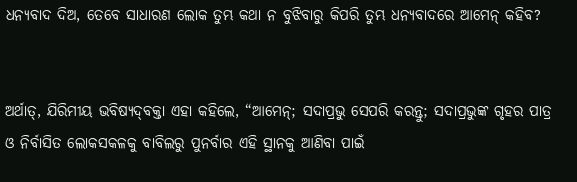ଧନ୍ୟବାଦ ଦିଅ, ତେବେ ସାଧାରଣ ଲୋକ ତୁମ୍ଭ କଥା ନ ବୁଝିବାରୁ କିପରି ତୁମ୍ଭ ଧନ୍ୟବାଦରେ ଆମେନ୍‍ କହିବ?


ଅର୍ଥାତ୍‍, ଯିରିମୀୟ ଭବିଷ୍ୟଦ୍‍ବକ୍ତା ଏହା କହିଲେ, “ଆମେନ୍‍; ସଦାପ୍ରଭୁ ସେପରି କରନ୍ତୁ; ସଦାପ୍ରଭୁଙ୍କ ଗୃହର ପାତ୍ର ଓ ନିର୍ବାସିତ ଲୋକସକଳକୁ ବାବିଲରୁ ପୁନର୍ବାର ଏହି ସ୍ଥାନକୁ ଆଣିବା ପାଇଁ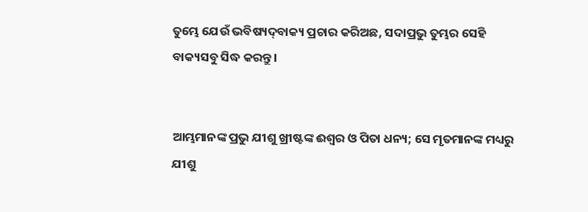ତୁମ୍ଭେ ଯେଉଁ ଭବିଷ୍ୟଦ୍‍ବାକ୍ୟ ପ୍ରଚାର କରିଅଛ, ସଦାପ୍ରଭୁ ତୁମ୍ଭର ସେହି ବାକ୍ୟସବୁ ସିଦ୍ଧ କରନ୍ତୁ।


ଆମ୍ଭମାନଙ୍କ ପ୍ରଭୁ ଯୀଶୁ ଖ୍ରୀଷ୍ଟଙ୍କ ଈଶ୍ବର ଓ ପିତା ଧନ୍ୟ; ସେ ମୃତମାନଙ୍କ ମଧ୍ୟରୁ ଯୀଶୁ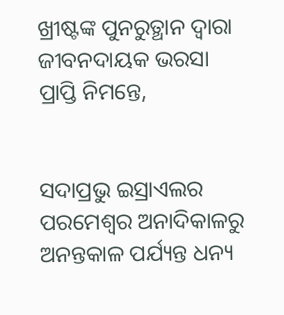ଖ୍ରୀଷ୍ଟଙ୍କ ପୁନରୁତ୍ଥାନ ଦ୍ୱାରା ଜୀବନଦାୟକ ଭରସା ପ୍ରାପ୍ତି ନିମନ୍ତେ,


ସଦାପ୍ରଭୁ ଇସ୍ରାଏଲର ପରମେଶ୍ୱର ଅନାଦିକାଳରୁ ଅନନ୍ତକାଳ ପର୍ଯ୍ୟନ୍ତ ଧନ୍ୟ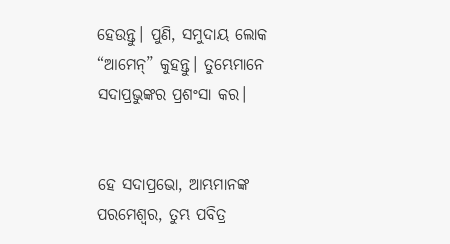ହେଉନ୍ତୁ। ପୁଣି, ସମୁଦାୟ ଲୋକ “ଆମେନ୍‍” କୁହନ୍ତୁ। ତୁମ୍ଭେମାନେ ସଦାପ୍ରଭୁଙ୍କର ପ୍ରଶଂସା କର।


ହେ ସଦାପ୍ରଭୋ, ଆମ୍ଭମାନଙ୍କ ପରମେଶ୍ୱର, ତୁମ୍ଭ ପବିତ୍ର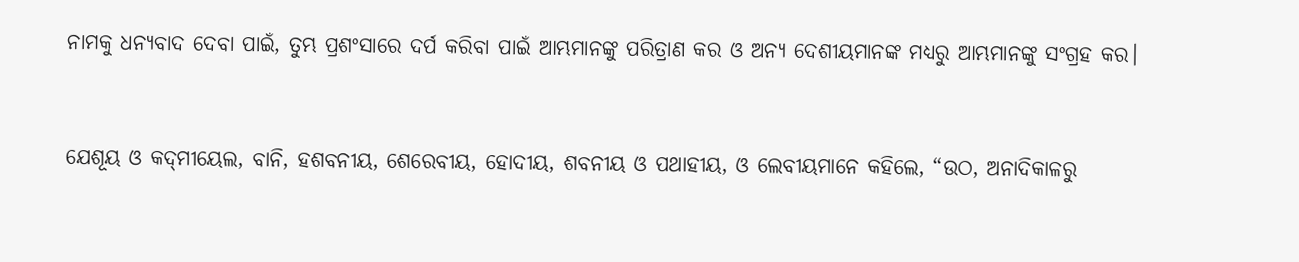ନାମକୁ ଧନ୍ୟବାଦ ଦେବା ପାଇଁ, ତୁମ୍ଭ ପ୍ରଶଂସାରେ ଦର୍ପ କରିବା ପାଇଁ ଆମ୍ଭମାନଙ୍କୁ ପରିତ୍ରାଣ କର ଓ ଅନ୍ୟ ଦେଶୀୟମାନଙ୍କ ମଧ୍ୟରୁ ଆମ୍ଭମାନଙ୍କୁ ସଂଗ୍ରହ କର।


ଯେଶୂୟ ଓ କଦ୍‍ମୀୟେଲ, ବାନି, ହଶବନୀୟ, ଶେରେବୀୟ, ହୋଦୀୟ, ଶବନୀୟ ଓ ପଥାହୀୟ, ଓ ଲେବୀୟମାନେ କହିଲେ, “ଉଠ, ଅନାଦିକାଳରୁ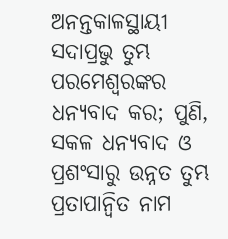ଅନନ୍ତକାଳସ୍ଥାୟୀ ସଦାପ୍ରଭୁ ତୁମ୍ଭ ପରମେଶ୍ୱରଙ୍କର ଧନ୍ୟବାଦ କର; ପୁଣି, ସକଳ ଧନ୍ୟବାଦ ଓ ପ୍ରଶଂସାରୁ ଉନ୍ନତ ତୁମ୍ଭ ପ୍ରତାପାନ୍ୱିତ ନାମ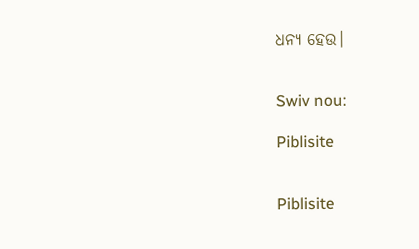ଧନ୍ୟ ହେଉ।


Swiv nou:

Piblisite


Piblisite